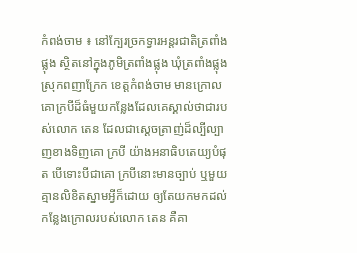កំពង់ចាម ៖ នៅក្បែរច្រកទ្វារអន្តរជាតិត្រពាំងផ្លុង ស្ថិតនៅក្នុងភូមិត្រពាំងផ្លុង ឃុំត្រពាំងផ្លុង ស្រុកពញាក្រែក ខេត្តកំពង់ចាម មានក្រោលគោក្របីដ៏ធំមួយកន្លែងដែលគេស្គាល់ថាជារបស់លោក តេន ដែលជាស្ដេចត្រាញ់ដ៏ល្បីល្បាញខាងទិញគោ ក្របី យ៉ាងអនាធិបតេយ្យបំផុត បើទោះបីជាគោ ក្របីនោះមានច្បាប់ ឬមួយគ្មានលិខិតស្នាមអ្វីក៏ដោយ ឲ្យតែយកមកដល់កន្លែងក្រោលរបស់លោក តេន គឺគា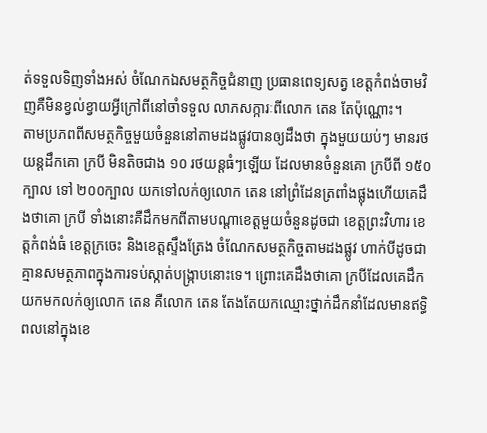ត់ទទួលទិញទាំងអស់ ចំណែកឯសមត្ថកិច្ចជំនាញ ប្រធានពេទ្យសត្វ ខេត្តកំពង់ចាមវិញគឺមិនខ្វល់ខ្វាយអ្វីក្រៅពីនៅចាំទទួល លាភសក្ការៈពីលោក តេន តែប៉ុណ្ណោះ។
តាមប្រភពពីសមត្ថកិច្ចមួយចំនួននៅតាមដងផ្លូវបានឲ្យដឹងថា ក្នុងមួយយប់ៗ មានរថយន្តដឹកគោ ក្របី មិនតិចជាង ១០ រថយន្តធំៗឡើយ ដែលមានចំនួនគោ ក្របីពី ១៥០ក្បាល ទៅ ២០០ក្បាល យកទៅលក់ឲ្យលោក តេន នៅព្រំដែនត្រពាំងផ្លុងហើយគេដឹងថាគោ ក្របី ទាំងនោះគឺដឹកមកពីតាមបណ្ដាខេត្តមួយចំនួនដូចជា ខេត្តព្រះវិហារ ខេត្តកំពង់ធំ ខេត្តក្រចេះ និងខេត្តស្ទឹងត្រែង ចំណែកសមត្ថកិច្ចតាមដងផ្លូវ ហាក់បីដូចជាគ្មានសមត្ថភាពក្នុងការទប់ស្កាត់បង្ក្រាបនោះទេ។ ព្រោះគេដឹងថាគោ ក្របីដែលគេដឹកយកមកលក់ឲ្យលោក តេន គឺលោក តេន តែងតែយកឈ្មោះថ្នាក់ដឹកនាំដែលមានឥទ្ធិពលនៅក្នុងខេ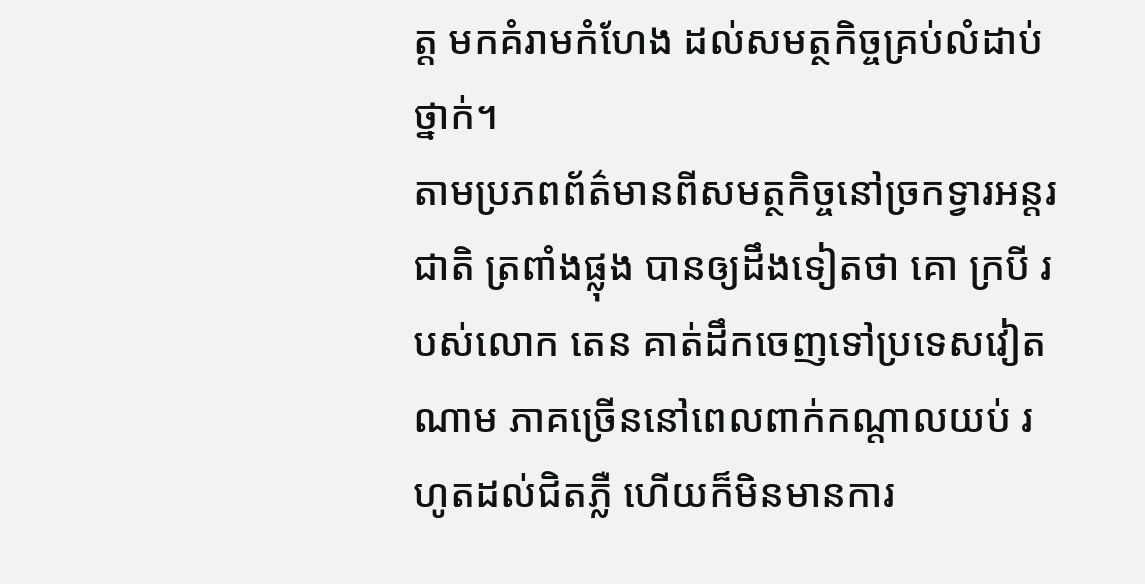ត្ត មកគំរាមកំហែង ដល់សមត្ថកិច្ចគ្រប់លំដាប់ថ្នាក់។
តាមប្រភពព័ត៌មានពីសមត្ថកិច្ចនៅច្រកទ្វារអន្តរជាតិ ត្រពាំងផ្លុង បានឲ្យដឹងទៀតថា គោ ក្របី របស់លោក តេន គាត់ដឹកចេញទៅប្រទេសវៀតណាម ភាគច្រើននៅពេលពាក់កណ្ដាលយប់ រហូតដល់ជិតភ្លឺ ហើយក៏មិនមានការ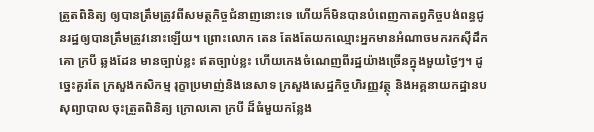ត្រួតពិនិត្យ ឲ្យបានត្រឹមត្រូវពីសមត្ថកិច្ចជំនាញនោះទេ ហើយក៏មិនបានបំពេញកាតព្វកិច្ចបង់ពន្ធជូនរដ្ឋឲ្យបានត្រឹមត្រូវនោះឡើយ។ ព្រោះលោក តេន តែងតែយកឈ្មោះអ្នកមានអំណាចមករកស៊ីដឹកគោ ក្របី ឆ្លងដែន មានច្បាប់ខ្លះ ឥតច្បាប់ខ្លះ ហើយកេងចំណេញពីរដ្ឋយ៉ាងច្រើនក្នុងមួយថ្ងៃៗ។ ដូច្នេះគួរតែ ក្រសួងកសិកម្ម រុក្ខាប្រមាញ់និងនេសាទ ក្រសួងសេដ្ឋកិច្ចហិរញ្ញវត្ថុ និងអគ្គនាយកដ្ឋានបសុព្យាបាល ចុះត្រួតពិនិត្យ ក្រោលគោ ក្របី ដ៏ធំមួយកន្លែង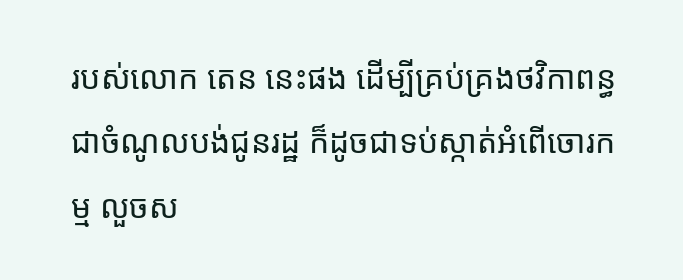របស់លោក តេន នេះផង ដើម្បីគ្រប់គ្រងថវិកាពន្ធជាចំណូលបង់ជូនរដ្ឋ ក៏ដូចជាទប់ស្កាត់អំពើចោរកម្ម លួចស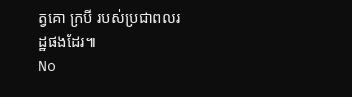ត្វគោ ក្របី របស់ប្រជាពលរដ្ឋផងដែរ៕
No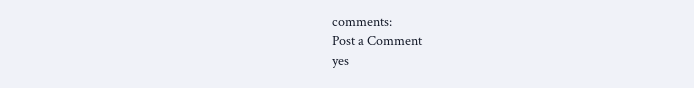comments:
Post a Comment
yes